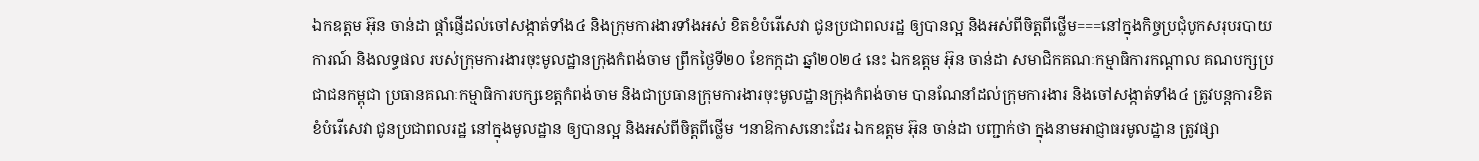ឯកឧត្តម អ៊ុន ចាន់ដា ផ្តាំផ្ញើដល់ចៅសង្កាត់ទាំង៤ និងក្រុមការងារទាំងអស់ ខិតខំបំរើសេវា ជូនប្រជាពលរដ្ឋ ឲ្យបានល្អ និងអស់ពីចិត្តពីថ្លើម===នៅក្នុងកិច្ចប្រជុំបូកសរុបរបាយការណ៍ និងលទ្ធផល របស់ក្រុមការងារចុះមូលដ្ឋានក្រុងកំពង់ចាម ព្រឹកថ្ងៃទី២០ ខែកក្កដា ឆ្នាំ២០២៤ នេះ ឯកឧត្តម អ៊ុន ចាន់ដា សមាជិកគណៈកម្មាធិការកណ្តាល គណបក្សប្រជាជនកម្ពុជា ប្រធានគណៈកម្មាធិការបក្សខេត្តកំពង់ចាម និងជាប្រធានក្រុមការងារចុះមូលដ្ឋានក្រុងកំពង់ចាម បានណែនាំដល់ក្រុមការងារ និងចៅសង្កាត់ទាំង៤ ត្រូវបន្តការខិតខំបំរើសេវា ជូនប្រជាពលរដ្ឋ នៅក្នុងមូលដ្ឋាន ឲ្យបានល្អ និងអស់ពីចិត្តពីថ្លើម ។នាឱកាសនោះដែរ ឯកឧត្តម អ៊ុន ចាន់ដា បញ្ជាក់ថា ក្នុងនាមអាជ្ញាធរមូលដ្ឋាន ត្រូវផ្សា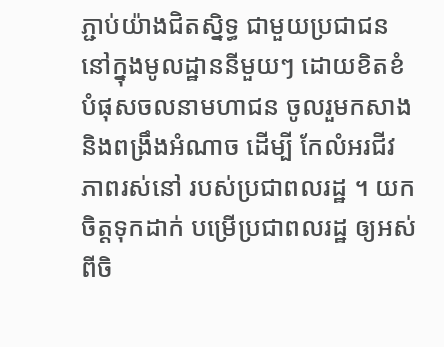ភ្ជាប់យ៉ាងជិតស្និទ្ធ ជាមួយប្រជាជន នៅក្នុងមូលដ្ឋាននីមួយៗ ដោយខិតខំបំផុសចលនាមហាជន ចូលរួមកសាង និងពង្រឹងអំណាច ដើម្បី កែលំអរជីវភាពរស់នៅ របស់ប្រជាពលរដ្ឋ ។ យកចិត្តទុកដាក់ បម្រើប្រជាពលរដ្ឋ ឲ្យអស់ពីចិ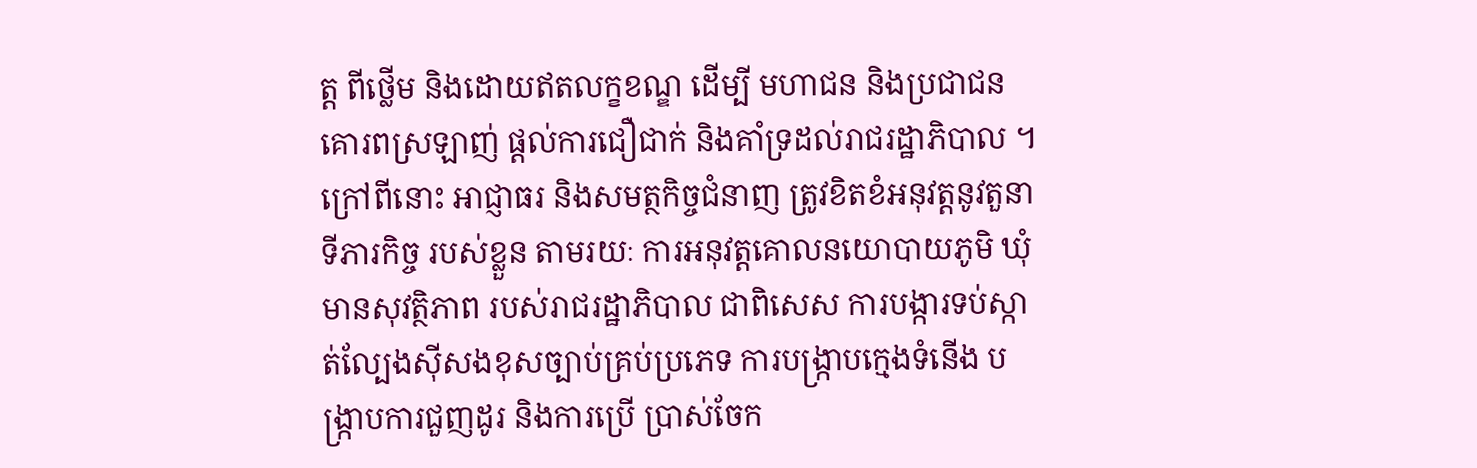ត្ត ពីថ្លើម និងដោយឥតលក្ខខណ្ឌ ដើម្បី មហាជន និងប្រជាជន គោរពស្រឡាញ់ ផ្ដល់ការជឿជាក់ និងគាំទ្រដល់រាជរដ្ឋាភិបាល ។ ក្រៅពីនោះ អាជ្ញាធរ និងសមត្ថកិច្ចជំនាញ ត្រូវខិតខំអនុវត្តនូវតួនាទីភារកិច្ច របស់ខ្លួន តាមរយៈ ការអនុវត្តគោលនយោបាយភូមិ ឃុំមានសុវត្ថិភាព របស់រាជរដ្ឋាភិបាល ជាពិសេស ការបង្ការទប់ស្កាត់ល្បែងស៊ីសងខុសច្បាប់គ្រប់ប្រភេទ ការបង្រ្កាបក្មេងទំនើង បង្រ្កាបការជួញដូរ និងការប្រើ ប្រាស់ចែក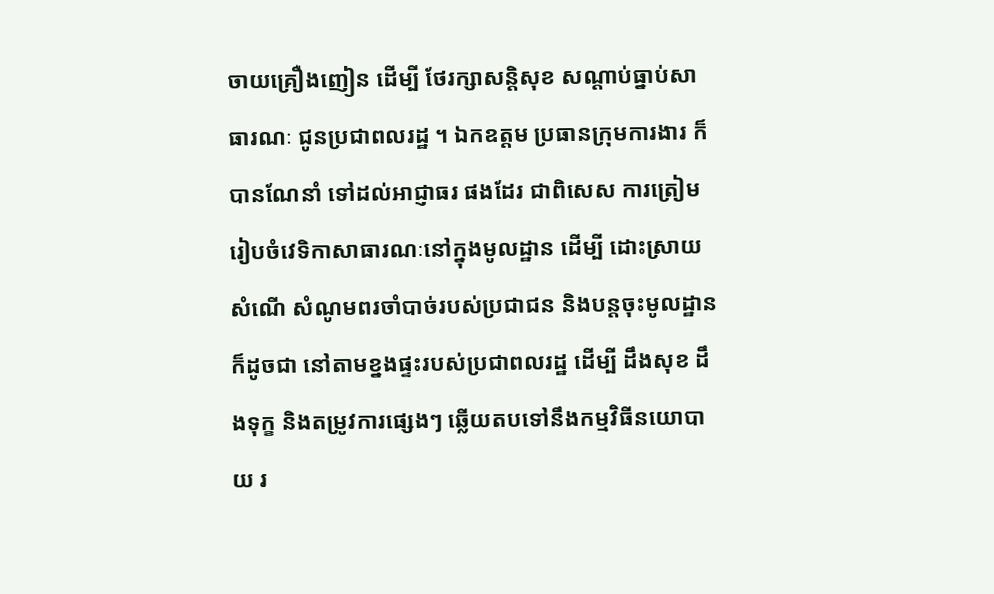ចាយគ្រឿងញៀន ដើម្បី ថែរក្សាសន្តិសុខ សណ្តាប់ធ្នាប់សាធារណៈ ជូនប្រជាពលរដ្ឋ ។ ឯកឧត្តម ប្រធានក្រុមការងារ ក៏បានណែនាំ ទៅដល់អាជ្ញាធរ ផងដែរ ជាពិសេស ការត្រៀមរៀបចំវេទិកាសាធារណៈនៅក្នុងមូលដ្ឋាន ដើម្បី ដោះស្រាយសំណើ សំណូមពរចាំបាច់របស់ប្រជាជន និងបន្តចុះមូលដ្ឋាន ក៏ដូចជា នៅតាមខ្នងផ្ទះរបស់ប្រជាពលរដ្ឋ ដើម្បី ដឹងសុខ ដឹងទុក្ខ និងតម្រូវការផ្សេងៗ ឆ្លើយតបទៅនឹងកម្មវិធីនយោបាយ រ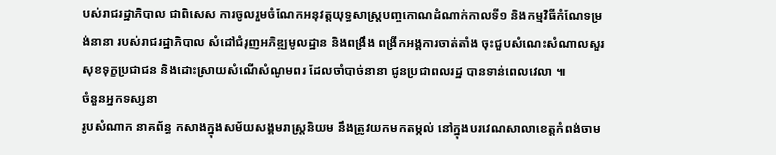បស់រាជរដ្ឋាភិបាល ជាពិសេស ការចូលរួមចំណែកអនុវត្តយុទ្ធសាស្ត្របញ្ចកោណដំណាក់កាលទី១ និងកម្មវិធីកំណែទម្រង់នានា របស់រាជរដ្ឋាភិបាល សំដៅជំរុញអភិឌ្ឍមូលដ្ឋាន និងពង្រឹង ពង្រីកអង្គការចាត់តាំង ចុះជួបសំណេះសំណាលសួរសុខទុក្ខប្រជាជន និងដោះស្រាយសំណើសំណូមពរ ដែលចាំបាច់នានា ជូនប្រជាពលរដ្ឋ បានទាន់ពេលវេលា ៕
ចំនួនអ្នកទស្សនា
រូបសំណាក នាគព័ន្ធ កសាងក្នុងសម័យសង្គមរាស្ត្រនិយម នឹងត្រូវយកមកតម្កល់ នៅក្នុងបរវេណសាលាខេត្តកំពង់ចាម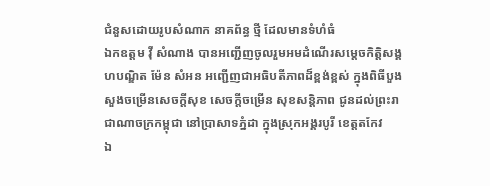ជំនួសដោយរូបសំណាក នាគព័ន្ធ ថ្មី ដែលមានទំហំធំ
ឯកឧត្តម វ៉ី សំណាង បានអញ្ជើញចូលរួមអមដំណើរសម្ដេចកិត្តិសង្គហបណ្ឌិត ម៉ែន សំអន អញ្ជើញជាអធិបតីភាពដ៏ខ្ពង់ខ្ពស់ ក្នុងពិធីបួងសួងចម្រើនសេចក្ដីសុខ សេចក្តីចម្រើន សុខសន្តិភាព ជូនដល់ព្រះរាជាណាចក្រកម្ពុជា នៅប្រាសាទភ្នំដា ក្នុងស្រុកអង្គរបូរី ខេត្តតកែវ
ឯ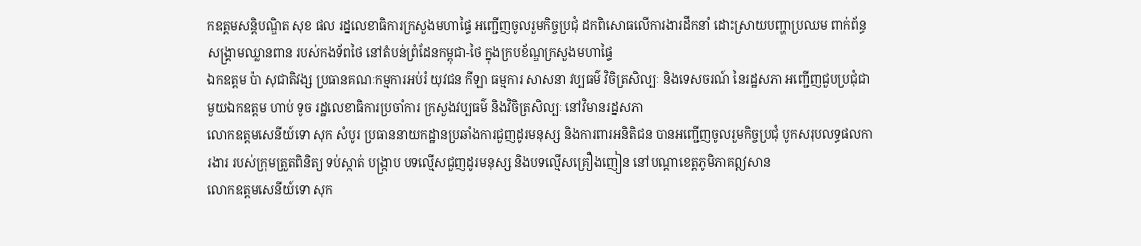កឧត្ដមសន្តិបណ្ឌិត សុខ ផល រដ្នលេខាធិការក្រសួងមហាផ្ទៃ អញ្ជើញចូលរួមកិច្ចប្រជុំ ដកពិសោធលើការងារដឹកនាំ ដោះស្រាយបញ្ហាប្រឈម ពាក់ព័ន្ធសង្គ្រាមឈ្លានពាន របស់កងទ័ពថៃ នៅតំបន់ព្រំដែនកម្ពុជា-ថៃ ក្នុងក្របខ័ណ្ឌក្រសួងមហាផ្ទៃ
ឯកឧត្តម ប៉ា សុជាតិវង្ស ប្រធានគណៈកម្មការអប់រំ យុវជន កីឡា ធម្មការ សាសនា វប្បធម៌ វិចិត្រសិល្បៈ និងទេសចរណ៍ នៃរដ្ឋសភា អញ្ជើញជួបប្រជុំជាមួយឯកឧត្តម ហាប់ ទូច រដ្ឋលេខាធិការប្រចាំការ ក្រសួងវប្បធម៌ និងវិចិត្រសិល្បៈ នៅវិមានរដ្នសភា
លោកឧត្តមសេនីយ៍ទោ សុក សំបូរ ប្រធាននាយកដ្ឋានប្រឆាំងការជួញដូរមនុស្ស និងការពារអនិតិជន បានអញ្ជើញចូលរួមកិច្ចប្រជុំ បូកសរុបលទ្ធផលការងារ របស់ក្រុមត្រួតពិនិត្យ ទប់ស្កាត់ បង្ក្រាប បទល្មើសជួញដូរមនុស្ស និងបទល្មើសគ្រឿងញៀន នៅបណ្តាខេត្តភូមិភាគឦសាន
លោកឧត្តមសេនីយ៍ទោ សុក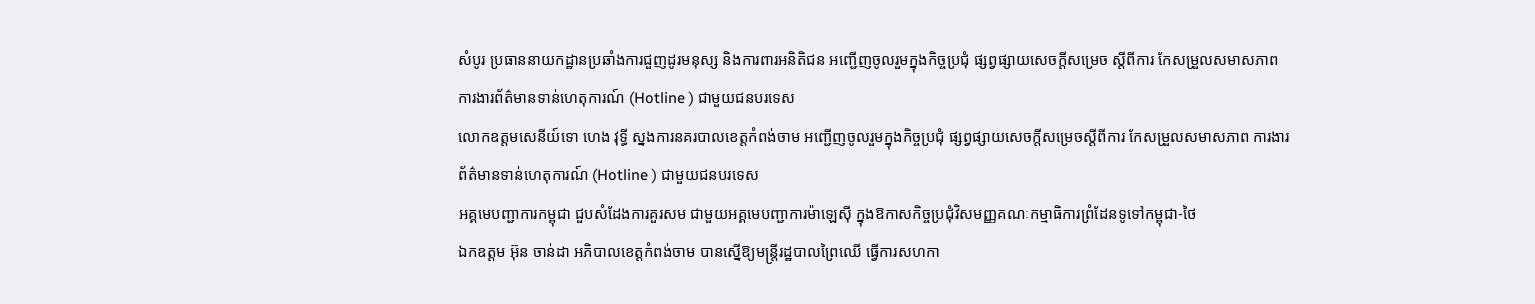សំបូរ ប្រធាននាយកដ្ឋានប្រឆាំងការជួញដូរមនុស្ស និងការពារអនិតិជន អញ្ជើញចូលរួមក្នុងកិច្ចប្រជុំ ផ្សព្វផ្សាយសេចក្តីសម្រេច ស្តីពីការ កែសម្រួលសមាសភាព ការងារព័ត៌មានទាន់ហេតុការណ៍ (Hotline ) ជាមួយជនបរទេស
លោកឧត្តមសេនីយ៍ទោ ហេង វុទ្ធី ស្នងការនគរបាលខេត្តកំពង់ចាម អញ្ជើញចូលរួមក្នុងកិច្ចប្រជុំ ផ្សព្វផ្សាយសេចក្តីសម្រេចស្តីពីការ កែសម្រួលសមាសភាព ការងារព័ត៌មានទាន់ហេតុការណ៍ (Hotline ) ជាមួយជនបរទេស
អគ្គមេបញ្ជាការកម្ពុជា ជួបសំដែងការគួរសម ជាមួយអគ្គមេបញ្ជាការម៉ាឡេសុី ក្នុងឱកាសកិច្ចប្រជុំវិសមញ្ញគណៈកម្មាធិការព្រំដែនទូទៅកម្ពុជា-ថៃ
ឯកឧត្តម អ៊ុន ចាន់ដា អភិបាលខេត្តកំពង់ចាម បានស្នើឱ្យមន្ត្រីរដ្ឋបាលព្រៃឈើ ធ្វើការសហកា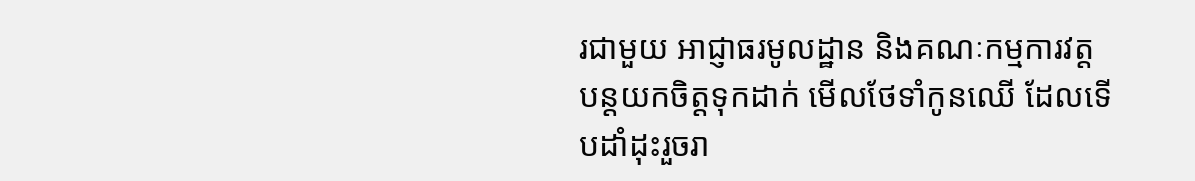រជាមួយ អាជ្ញាធរមូលដ្ឋាន និងគណៈកម្មការវត្ត បន្តយកចិត្តទុកដាក់ មើលថែទាំកូនឈើ ដែលទើបដាំដុះរួចរា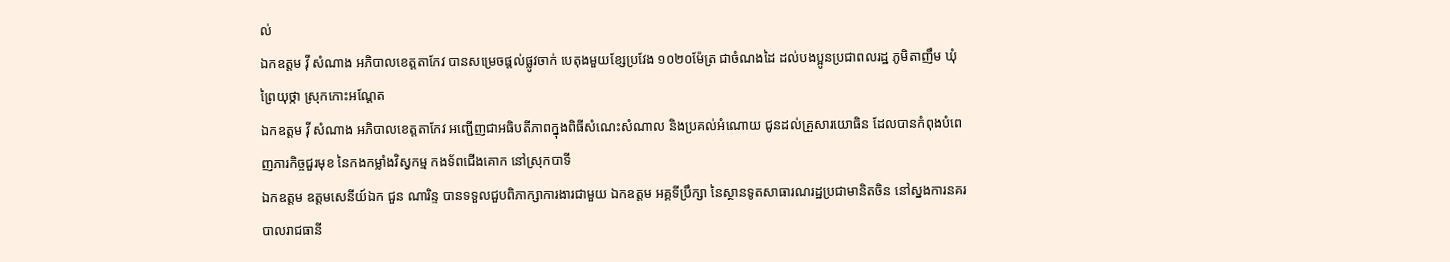ល់
ឯកឧត្តម វ៉ី សំណាង អភិបាលខេត្តតាកែវ បានសម្រេចផ្ដល់ផ្លូវចាក់ បេតុងមួយខ្សែប្រវែង ១០២០ម៉ែត្រ ជាចំណងដៃ ដល់បងប្អូនប្រជាពលរដ្ឋ ភូមិតាញឹម ឃុំព្រៃយុថ្កា ស្រុកកោះអណ្ដែត
ឯកឧត្តម វ៉ី សំណាង អភិបាលខេត្តតាកែវ អញ្ជេីញជាអធិបតីភាពក្នុងពិធីសំណេះសំណាល និងប្រគល់អំណោយ ជូនដល់គ្រួសារយោធិន ដែលបានកំពុងបំពេញភារកិច្ចជួរមុខ នៃកងកម្លាំងវិស្វកម្ម កងទ័ពជេីងគោក នៅស្រុកបាទី
ឯកឧត្តម ឧត្តមសេនីយ៍ឯក ជួន ណារិន្ទ បានទទួលជួបពិភាក្សាការងារជាមួយ ឯកឧត្តម អគ្គទីប្រឹក្សា នៃស្ថានទូតសាធារណរដ្ឋប្រជាមានិតចិន នៅស្នងការនគរបាលរាជធានី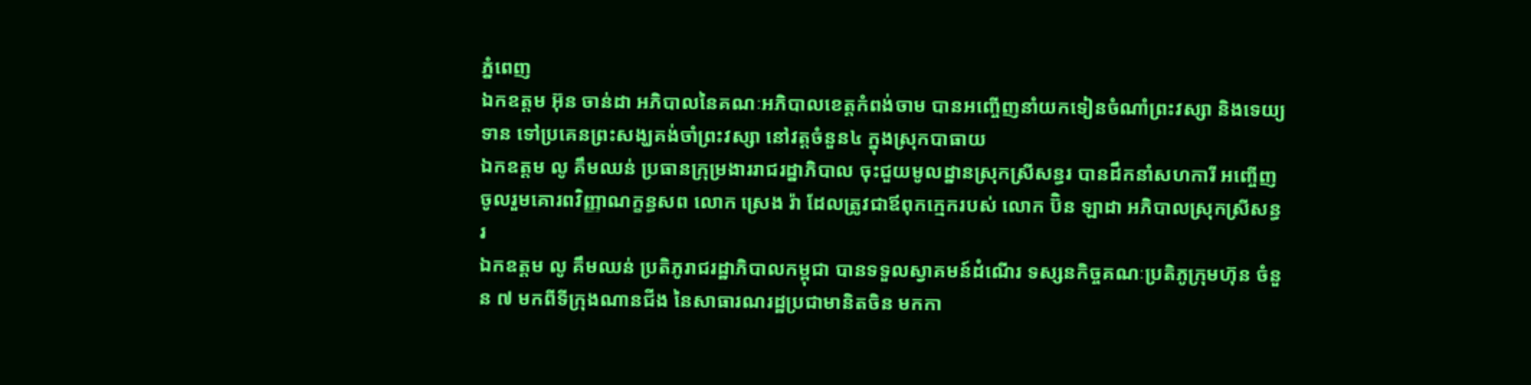ភ្នំពេញ
ឯកឧត្តម អ៊ុន ចាន់ដា អភិបាលនៃគណៈអភិបាលខេត្តកំពង់ចាម បានអញ្ចើញនាំយកទៀនចំណាំព្រះវស្សា និងទេយ្យទាន ទៅប្រគេនព្រះសង្ឃគង់ចាំព្រះវស្សា នៅវត្តចំនួន៤ ក្នុងស្រុកបាធាយ
ឯកឧត្តម លូ គឹមឈន់ ប្រធានក្រុម្រងាររាជរដ្នាភិបាល ចុះជួយមូលដ្នានស្រុកស្រីសន្ធរ បានដឹកនាំសហការី អញ្ចើញចូលរួមគោរពវិញ្ញាណក្ខន្ធសព លោក ស្រេង រ៉ា ដែលត្រូវជាឪពុកក្មេករបស់ លោក ប៊ិន ឡាដា អភិបាលស្រុកស្រីសន្ធរ
ឯកឧត្តម លូ គឹមឈន់ ប្រតិភូរាជរដ្ឋាភិបាលកម្ពុជា បានទទួលស្វាគមន៍ដំណើរ ទស្សនកិច្ចគណៈប្រតិភូក្រុមហ៊ុន ចំនួន ៧ មកពីទីក្រុងណានជីង នៃសាធារណរដ្ឋប្រជាមានិតចិន មកកា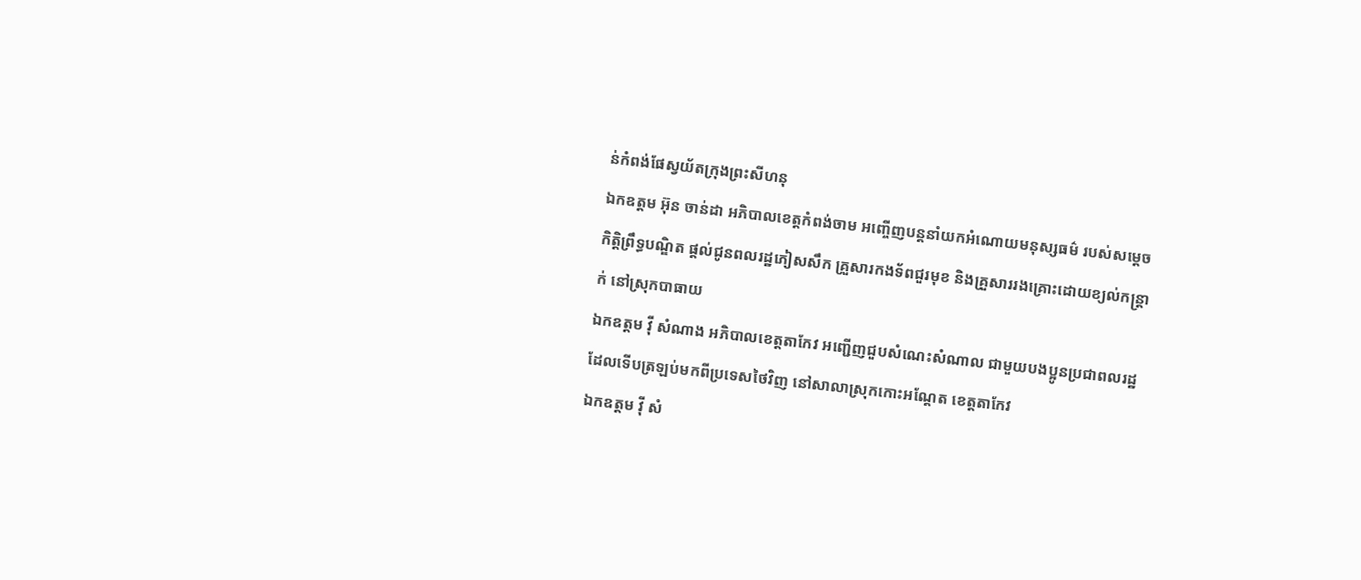ន់កំពង់ផែស្វយ័តក្រុងព្រះសីហនុ
ឯកឧត្តម អ៊ុន ចាន់ដា អភិបាលខេត្តកំពង់ចាម អញ្ចើញបន្តនាំយកអំណោយមនុស្សធម៌ របស់សម្តេចកិត្តិព្រឹទ្ធបណ្ឌិត ផ្តល់ជូនពលរដ្ឋភៀសសឹក គ្រួសារកងទ័ពជួរមុខ និងគ្រួសាររងគ្រោះដោយខ្យល់កន្ត្រាក់ នៅស្រុកបាធាយ
ឯកឧត្តម វ៉ី សំណាង អភិបាលខេត្តតាកែវ អញ្ជើញជួបសំណេះសំណាល ជាមួយបងប្អូនប្រជាពលរដ្ឋ ដែលទើបត្រឡប់មកពីប្រទេសថៃវិញ នៅសាលាស្រុកកោះអណ្តែត ខេត្តតាកែវ
ឯកឧត្តម វ៉ី សំ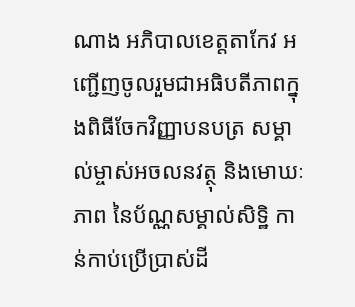ណាង អភិបាលខេត្តតាកែវ អញ្ជើញចូលរួមជាអធិបតីភាពក្នុងពិធីចែកវិញ្ញាបនបត្រ សម្គាល់ម្ចាស់អចលនវត្ថុ និងមោឃៈភាព នៃប័ណ្ណសម្គាល់សិទ្ឋិ កាន់កាប់ប្រើប្រាស់ដី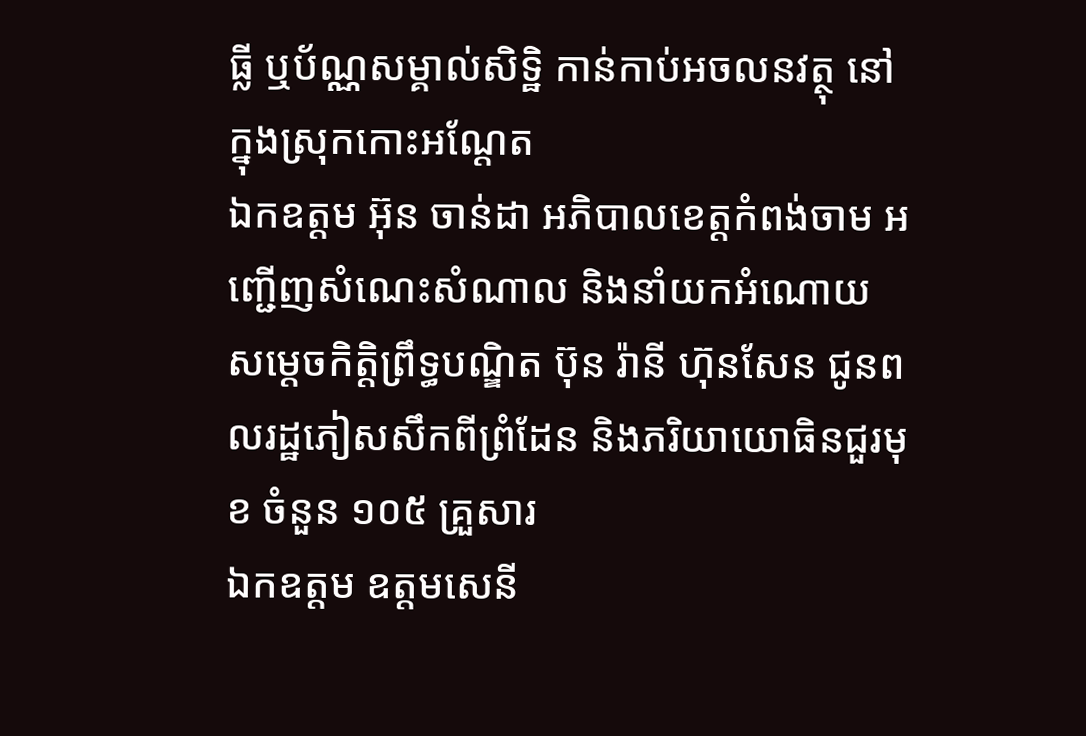ធ្លី ឬប័ណ្ណសម្គាល់សិទ្ឋិ កាន់កាប់អចលនវត្ថុ នៅក្នុងស្រុកកោះអណ្តែត
ឯកឧត្តម អ៊ុន ចាន់ដា អភិបាលខេត្តកំពង់ចាម អញ្ជើញសំណេះសំណាល និងនាំយកអំណោយ សម្តេចកិត្តិព្រឹទ្ធបណ្ឌិត ប៊ុន រ៉ានី ហ៊ុនសែន ជូនពលរដ្ឋភៀសសឹកពីព្រំដែន និងភរិយាយោធិនជួរមុខ ចំនួន ១០៥ គ្រួសារ
ឯកឧត្តម ឧត្តមសេនី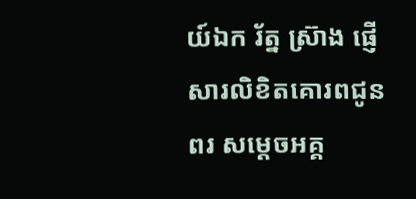យ៍ឯក រ័ត្ន ស្រ៊ាង ផ្ញើសារលិខិតគោរពជូនពរ សម្ដេចអគ្គ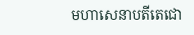មហាសេនាបតីតេជោ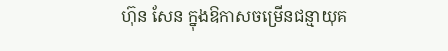ហ៊ុន សែន ក្នុងឱកាសចម្រើនជន្មាយុគ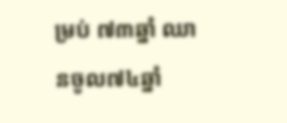ម្រប់ ៧៣ឆ្នាំ ឈានចូល៧៤ឆ្នាំ